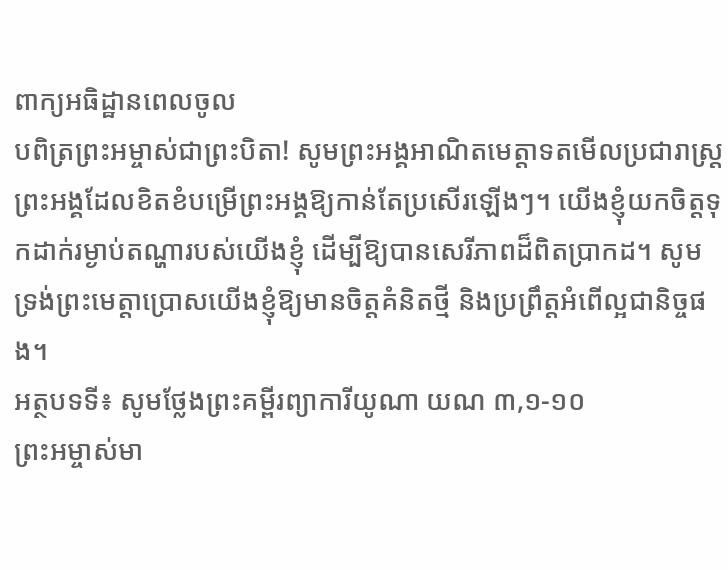ពាក្យអធិដ្ឋានពេលចូល
បពិត្រព្រះអម្ចាស់ជាព្រះបិតា! សូមព្រះអង្គអាណិតមេត្តាទតមើលប្រជារាស្ត្រព្រះអង្គដែលខិតខំបម្រើព្រះអង្គឱ្យកាន់តែប្រសើរឡើងៗ។ យើងខ្ញុំយកចិត្តទុកដាក់រម្ងាប់តណ្ហារបស់យើងខ្ញុំ ដើម្បីឱ្យបានសេរីភាពដ៏ពិតប្រាកដ។ សូមទ្រង់ព្រះមេត្តាប្រោសយើងខ្ញុំឱ្យមានចិត្តគំនិតថ្មី និងប្រព្រឹត្តអំពើល្អជានិច្ចផង។
អត្ថបទទី៖ សូមថ្លែងព្រះគម្ពីរព្យាការីយូណា យណ ៣,១-១០
ព្រះអម្ចាស់មា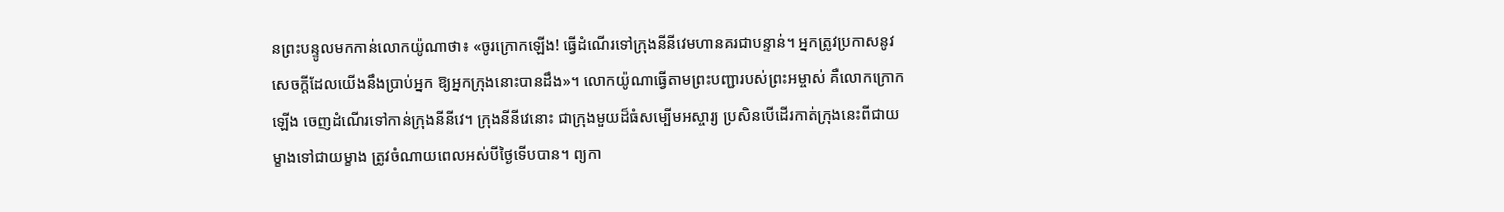នព្រះបន្ទូលមកកាន់លោកយ៉ូណាថា៖ «ចូរក្រោកឡើង! ធ្វើដំណើរទៅក្រុងនីនីវេមហានគរជាបន្ទាន់។ អ្នកត្រូវប្រកាសនូវសេចក្តីដែលយើងនឹងប្រាប់អ្នក ឱ្យអ្នកក្រុងនោះបានដឹង»។ លោកយ៉ូណាធ្វើតាមព្រះបញ្ជារបស់ព្រះអម្ចាស់ គឺលោកក្រោកឡើង ចេញដំណើរទៅកាន់ក្រុងនីនីវេ។ ក្រុងនីនីវេនោះ ជាក្រុងមួយដ៏ធំសម្បើមអស្ចារ្យ ប្រសិនបើដើរកាត់ក្រុងនេះពីជាយម្ខាងទៅជាយម្ខាង ត្រូវចំណាយពេលអស់បីថ្ងៃទើបបាន។ ព្យកា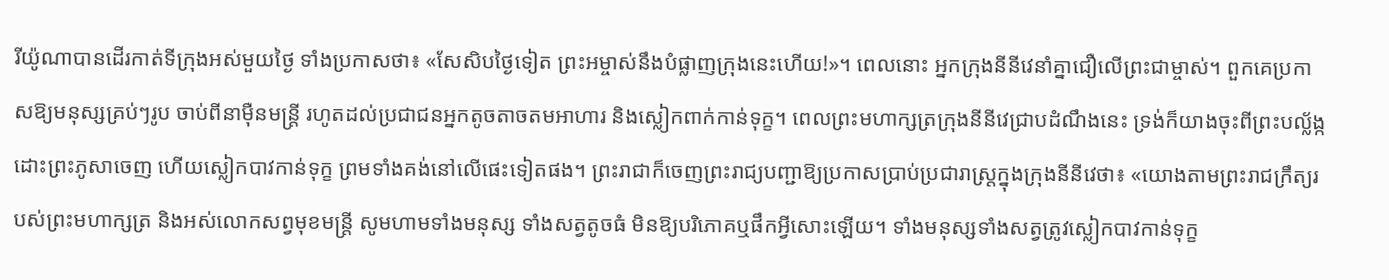រីយ៉ូណាបានដើរកាត់ទីក្រុងអស់មួយថ្ងៃ ទាំងប្រកាសថា៖ «សែសិបថ្ងៃទៀត ព្រះអម្ចាស់នឹងបំផ្លាញក្រុងនេះហើយ!»។ ពេលនោះ អ្នកក្រុងនីនីវេនាំគ្នាជឿលើព្រះជាម្ចាស់។ ពួកគេប្រកាសឱ្យមនុស្សគ្រប់ៗរូប ចាប់ពីនាម៉ឺនមន្ត្រី រហូតដល់ប្រជាជនអ្នកតូចតាចតមអាហារ និងស្លៀកពាក់កាន់ទុក្ខ។ ពេលព្រះមហាក្សត្រក្រុងនីនីវេជ្រាបដំណឹងនេះ ទ្រង់ក៏យាងចុះពីព្រះបល្ល័ង្ក ដោះព្រះភូសាចេញ ហើយស្លៀកបាវកាន់ទុក្ខ ព្រមទាំងគង់នៅលើផេះទៀតផង។ ព្រះរាជាក៏ចេញព្រះរាជ្យបញ្ជាឱ្យប្រកាសប្រាប់ប្រជារាស្ត្រក្នុងក្រុងនីនីវេថា៖ «យោងតាមព្រះរាជក្រឹត្យរបស់ព្រះមហាក្សត្រ និងអស់លោកសព្វមុខមន្ត្រី សូមហាមទាំងមនុស្ស ទាំងសត្វតូចធំ មិនឱ្យបរិភោគឬផឹកអ្វីសោះឡើយ។ ទាំងមនុស្សទាំងសត្វត្រូវស្លៀកបាវកាន់ទុក្ខ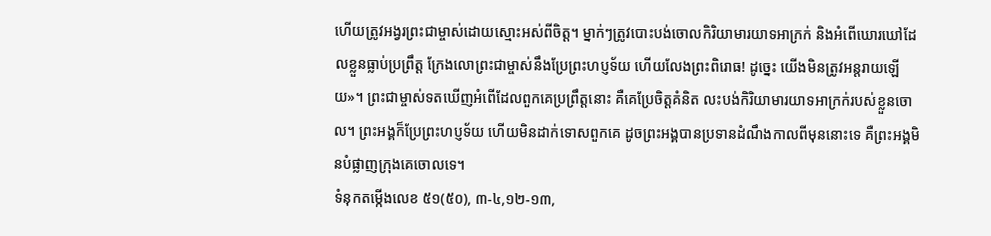ហើយត្រូវអង្វរព្រះជាម្ចាស់ដោយស្មោះអស់ពីចិត្ត។ ម្នាក់ៗត្រូវបោះបង់ចោលកិរិយាមារយាទអាក្រក់ និងអំពើឃោរឃៅដែលខ្លួនធ្លាប់ប្រព្រឹត្ត ក្រែងលោព្រះជាម្ចាស់នឹងប្រែព្រះហប្ញទ័យ ហើយលែងព្រះពិរោធ! ដូច្នេះ យើងមិនត្រូវអន្តរាយឡើយ»។ ព្រះជាម្ចាស់ទតឃើញអំពើដែលពួកគេប្រព្រឹត្តនោះ គឺគេប្រែចិត្តគំនិត លះបង់កិរិយាមារយាទអាក្រក់របស់ខ្លួនចោល។ ព្រះអង្គក៏ប្រែព្រះហប្ញទ័យ ហើយមិនដាក់ទោសពួកគេ ដូចព្រះអង្គបានប្រទានដំណឹងកាលពីមុននោះទេ គឺព្រះអង្គមិនបំផ្លាញក្រុងគេចោលទេ។
ទំនុកតម្កើងលេខ ៥១(៥០), ៣-៤,១២-១៣,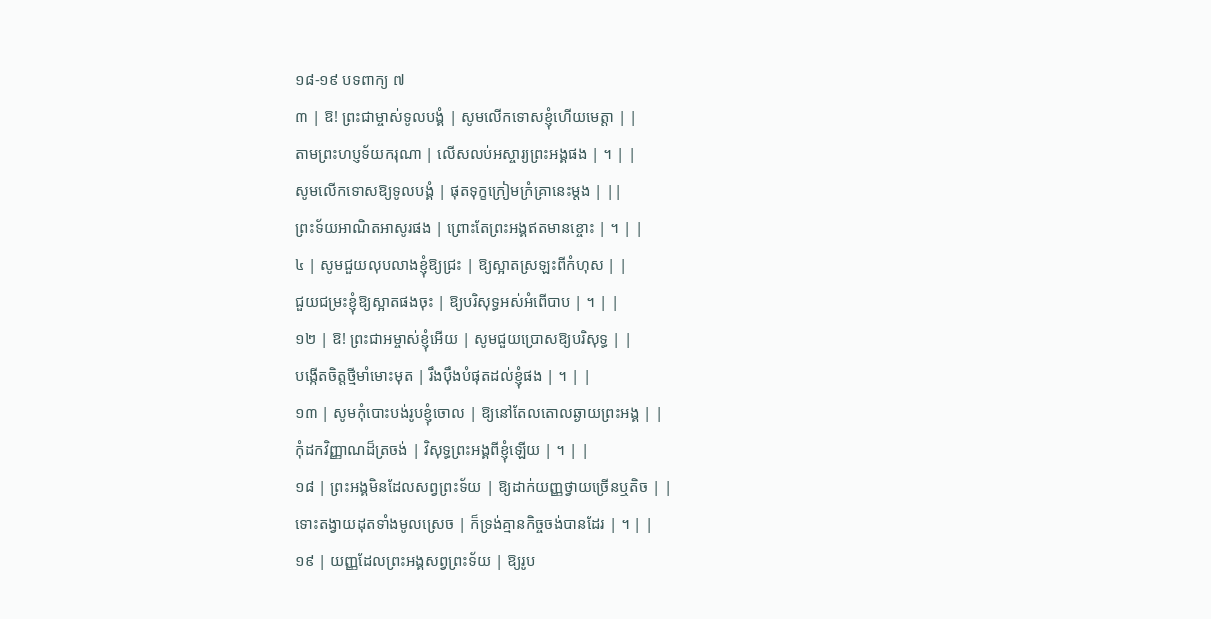១៨-១៩ បទពាក្យ ៧
៣ | ឱ! ព្រះជាម្ចាស់ទូលបង្គំ | សូមលើកទោសខ្ញុំហើយមេត្តា | |
តាមព្រះហប្ញទ័យករុណា | លើសលប់អស្ចារ្យព្រះអង្គផង | ។ | |
សូមលើកទោសឱ្យទូលបង្គំ | ផុតទុក្ខក្រៀមក្រំគ្រានេះម្តង | ||
ព្រះទ័យអាណិតអាសូរផង | ព្រោះតែព្រះអង្គឥតមានខ្ចោះ | ។ | |
៤ | សូមជួយលុបលាងខ្ញុំឱ្យជ្រះ | ឱ្យស្អាតស្រឡះពីកំហុស | |
ជួយជម្រះខ្ញុំឱ្យស្អាតផងចុះ | ឱ្យបរិសុទ្ធអស់អំពើបាប | ។ | |
១២ | ឱ! ព្រះជាអម្ចាស់ខ្ញុំអើយ | សូមជួយប្រោសឱ្យបរិសុទ្ធ | |
បង្កើតចិត្តថ្មីមាំមោះមុត | រឹងប៉ឹងបំផុតដល់ខ្ញុំផង | ។ | |
១៣ | សូមកុំបោះបង់រូបខ្ញុំចោល | ឱ្យនៅតែលតោលឆ្ងាយព្រះអង្គ | |
កុំដកវិញ្ញាណដ៏ត្រចង់ | វិសុទ្ធព្រះអង្គពីខ្ញុំឡើយ | ។ | |
១៨ | ព្រះអង្គមិនដែលសព្វព្រះទ័យ | ឱ្យដាក់យញ្ញថ្វាយច្រើនឬតិច | |
ទោះតង្វាយដុតទាំងមូលស្រេច | ក៏ទ្រង់គ្មានកិច្ចចង់បានដែរ | ។ | |
១៩ | យញ្ញដែលព្រះអង្គសព្វព្រះទ័យ | ឱ្យរូប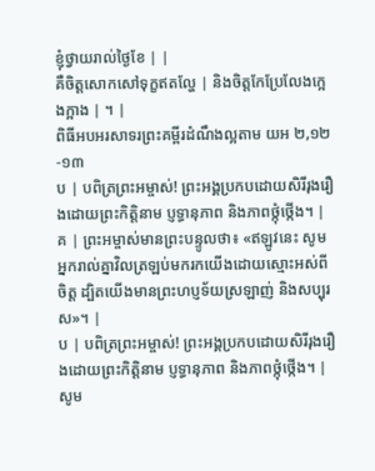ខ្ញុំថ្វាយរាល់ថ្ងៃខែ | |
គឺចិត្តសោកសៅទុក្ខឥតល្ហែ | និងចិត្តកែប្រែលែងក្អេងក្អាង | ។ |
ពិធីអបអរសាទរព្រះគម្ពីរដំណឹងល្អតាម យអ ២,១២-១៣
ប | បពិត្រព្រះអម្ចាស់! ព្រះអង្គប្រកបដោយសិរីរុងរឿងដោយព្រះកិត្តិនាម ប្ញទ្ធានុភាព និងភាពថ្កុំថ្កើង។ |
គ | ព្រះអម្ចាស់មានព្រះបន្ទូលថា៖ «ឥឡូវនេះ សូមអ្នករាល់គ្នាវិលត្រឡប់មករកយើងដោយស្មោះអស់ពីចិត្ត ដ្បិតយើងមានព្រះហប្ញទ័យស្រឡាញ់ និងសប្បុរស»។ |
ប | បពិត្រព្រះអម្ចាស់! ព្រះអង្គប្រកបដោយសិរីរុងរឿងដោយព្រះកិត្តិនាម ប្ញទ្ធានុភាព និងភាពថ្កុំថ្កើង។ |
សូម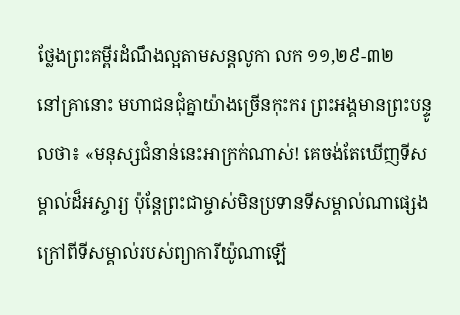ថ្លែងព្រះគម្ពីរដំណឹងល្អតាមសន្តលូកា លក ១១,២៩-៣២
នៅគ្រានោះ មហាជនជុំគ្នាយ៉ាងច្រើនកុះករ ព្រះអង្គមានព្រះបន្ទូលថា៖ «មនុស្សជំនាន់នេះអាក្រក់ណាស់! គេចង់តែឃើញទីសម្គាល់ដ៏អស្ចារ្យ ប៉ុន្តែព្រះជាម្ចាស់មិនប្រទានទីសម្គាល់ណាផ្សេងក្រៅពីទីសម្គាល់របស់ព្យាការីយ៉ូណាឡើ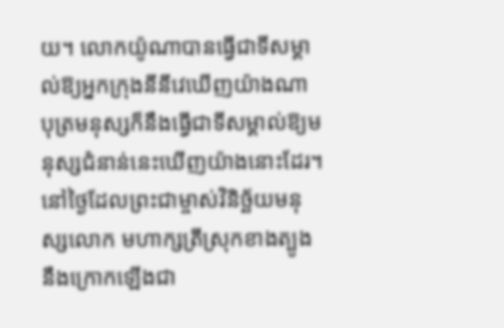យ។ លោកយ៉ូណាបានធ្វើជាទីសម្គាល់ឱ្យអ្នកក្រុងនីនីវេឃើញយ៉ាងណា បុត្រមនុស្សក៏នឹងធ្វើជាទីសម្គាល់ឱ្យមនុស្សជំនាន់នេះឃើញយ៉ាងនោះដែរ។ នៅថ្ងៃដែលព្រះជាម្ចាស់វិនិច្ឆ័យមនុស្សលោក មហាក្សត្រីស្រុកខាងត្បូងនឹងក្រោកឡើងជា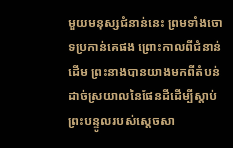មួយមនុស្សជំនាន់នេះ ព្រមទាំងចោទប្រកាន់គេផង ព្រោះកាលពីជំនាន់ដើម ព្រះនាងបានយាងមកពីតំបន់ដាច់ស្រយាលនៃផែនដីដើម្បីស្តាប់ព្រះបន្ទូលរបស់ស្តេចសា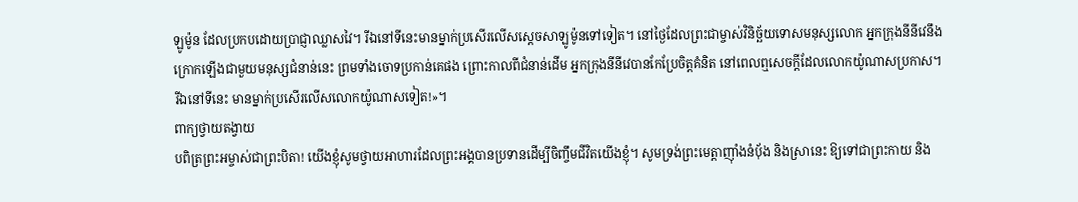ឡូម៉ូន ដែលប្រកបដោយប្រាជ្ញាឈ្លាសវៃ។ រីឯនៅទីនេះមានម្នាក់ប្រសើរលើសស្តេចសាឡូម៉ូនទៅទៀត។ នៅថ្ងៃដែលព្រះជាម្ចាស់វិនិច្ឆ័យទោសមនុស្សលោក អ្នកក្រុងនីនីវេនឹងក្រោកឡើងជាមួយមនុស្សជំនាន់នេះ ព្រមទាំងចោទប្រកាន់គេផង ព្រោះកាលពីជំនាន់ដើម អ្នកក្រុងនីនីវេបានកែប្រែចិត្តគំនិត នៅពេលឮសេចក្តីដែលលោកយ៉ូណាសប្រកាស។ រីឯនៅទីនេះ មានម្នាក់ប្រសើរលើសលោកយ៉ូណាសទៀត!»។
ពាក្យថ្វាយតង្វាយ
បពិត្រព្រះអម្ចាស់ជាព្រះបិតា! យើងខ្ញុំសូមថ្វាយអាហារដែលព្រះអង្គបានប្រទានដើម្បីចិញ្ចឹមជីវិតយើងខ្ញុំ។ សូមទ្រង់ព្រះមេត្តាញុាំងនំប័ុង និងស្រានេះ ឱ្យទៅជាព្រះកាយ និង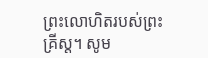ព្រះលោហិតរបស់ព្រះគ្រីស្ត។ សូម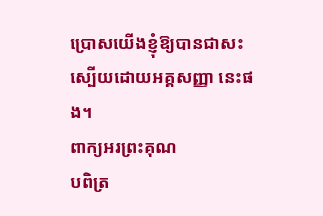ប្រោសយើងខ្ញុំឱ្យបានជាសះស្បើយដោយអគ្គសញ្ញា នេះផង។
ពាក្យអរព្រះគុណ
បពិត្រ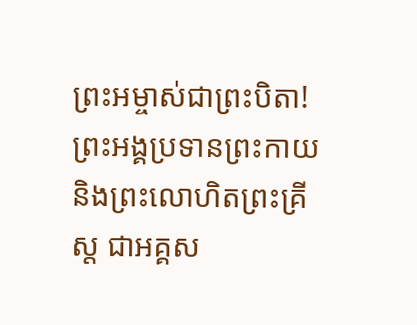ព្រះអម្ចាស់ជាព្រះបិតា! ព្រះអង្គប្រទានព្រះកាយ និងព្រះលោហិតព្រះគ្រីស្ត ជាអគ្គស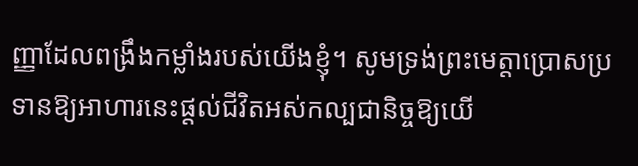ញ្ញាដែលពង្រឹងកម្លាំងរបស់យើងខ្ញុំ។ សូមទ្រង់ព្រះមេត្តាប្រោសប្រទានឱ្យអាហារនេះផ្តល់ជីវិតអស់កល្បជានិច្ចឱ្យយើ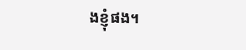ងខ្ញុំផង។